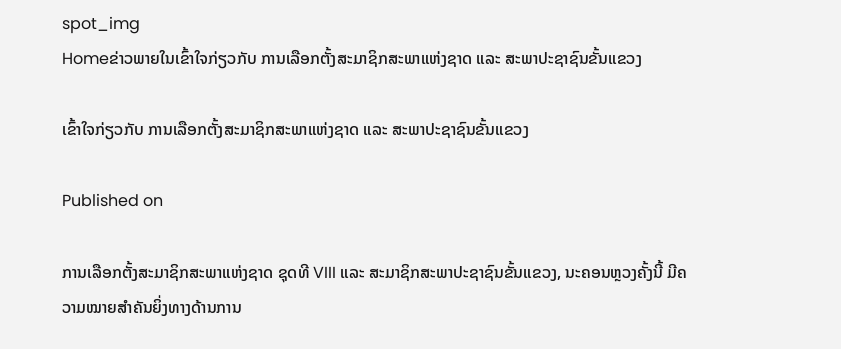spot_img
Homeຂ່າວພາຍໃນເຂົ້າໃຈກ່ຽວກັບ ການເລືອກຕັ້ງສະມາຊິກສະພາແຫ່ງຊາດ ແລະ ສະພາປະຊາຊົນຂັ້ນແຂວງ

ເຂົ້າໃຈກ່ຽວກັບ ການເລືອກຕັ້ງສະມາຊິກສະພາແຫ່ງຊາດ ແລະ ສະພາປະຊາຊົນຂັ້ນແຂວງ

Published on

ການເລືອກຕັ້ງສະມາຊິກສະພາແຫ່ງຊາດ ຊຸດທີ VIII ແລະ ສະມາຊິກສະພາປະຊາຊົນຂັ້ນແຂວງ, ນະຄອນຫຼວງຄັ້ງນີ້ ມີຄວາມໝາຍສຳຄັນຍິ່ງທາງດ້ານການ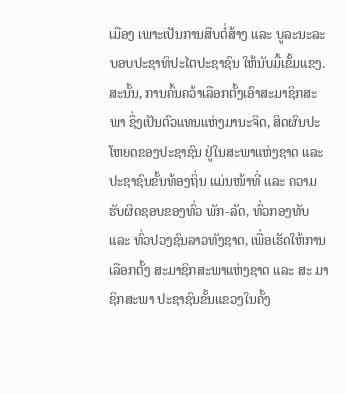ເມືອງ ເພາະເປັນການສືບຕໍ່ສ້າງ ແລະ ບູລະນະລະບອບປະຊາທິປະໄຕປະຊາຊົນ ໃຫ້ນັບມື້ເຂັ້ມແຂງ. ສະນັ້ນ, ການຄົ້ນຄວ້າເລືອກຕັ້ງເອົາສະມາຊິກສະພາ ຊຶ່ງເປັນຕົວແທນແຫ່ງມານະຈິດ, ສິດຜົນປະ ໂຫຍດຂອງປະຊາຊົນ ຢູ່ໃນສະພາແຫ່ງຊາດ ແລະ ປະຊາຊົນຂັ້ນທ້ອງຖິ່ນ ແມ່ນໜ້າທີ່ ແລະ ຄວາມຮັບຜິດຊອບຂອງທົ່ວ ພັກ-ລັດ, ທົ່ວກອງທັບ ແລະ ທົ່ວປວງຊົນລາວທັງຊາດ, ເພື່ອເຮັດໃຫ້ການເລືອກຕັ້ງ ສະມາຊິກສະພາແຫ່ງຊາດ ແລະ ສະ ມາຊິກສະພາ ປະຊາຊົນຂັ້ນແຂວງໃນຄັ້ງ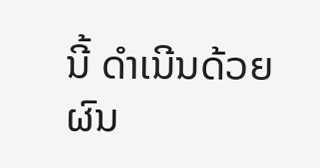ນີ້ ດຳເນີນດ້ວຍຜົນ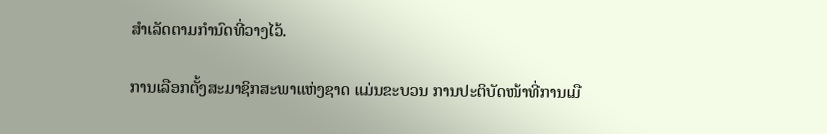ສຳເລັດຕາມກຳນົດທີ່ວາງໄວ້.

ການເລືອກຕັ້ງສະມາຊິກສະພາແຫ່ງຊາດ ແມ່ນຂະບວນ ການປະຕິບັດໜ້າທີ່ການເມື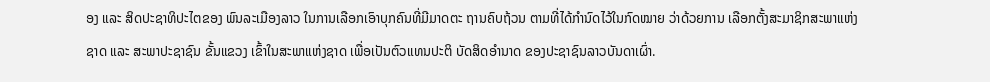ອງ ແລະ ສິດປະຊາທິປະໄຕຂອງ ພົນລະເມືອງລາວ ໃນການເລືອກເອົາບຸກຄົນທີ່ມີມາດຕະ ຖານຄົບຖ້ວນ ຕາມທີ່ໄດ້ກຳນົດໄວ້ໃນກົດໝາຍ ວ່າດ້ວຍການ ເລືອກຕັ້ງສະມາຊິກສະພາແຫ່ງຊາດ ແລະ ສະພາປະຊາຊົນ ຂັ້ນແຂວງ ເຂົ້າໃນສະພາແຫ່ງຊາດ ເພື່ອເປັນຕົວແທນປະຕິ ບັດສິດອຳນາດ ຂອງປະຊາຊົນລາວບັນດາເຜົ່າ.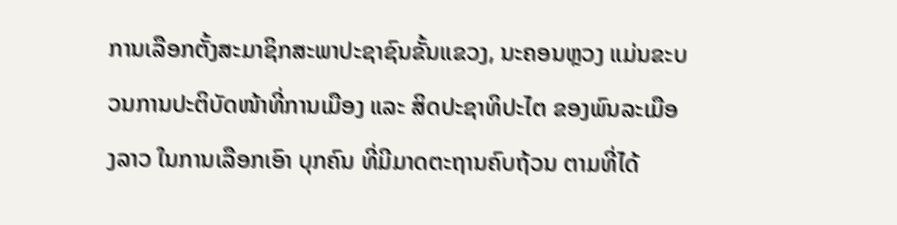ການເລືອກຕັ້ງສະມາຊິກສະພາປະຊາຊົນຂັ້ນແຂວງ, ນະຄອນຫຼວງ ແມ່ນຂະບວນການປະຕິບັດໜ້າທີ່ການເມືອງ ແລະ ສິດປະຊາທິປະໄຕ ຂອງພົນລະເມືອງລາວ ໃນການເລືອກເອົາ ບຸກຄົນ ທີ່ມີມາດຕະຖານຄົບຖ້ວນ ຕາມທີ່ໄດ້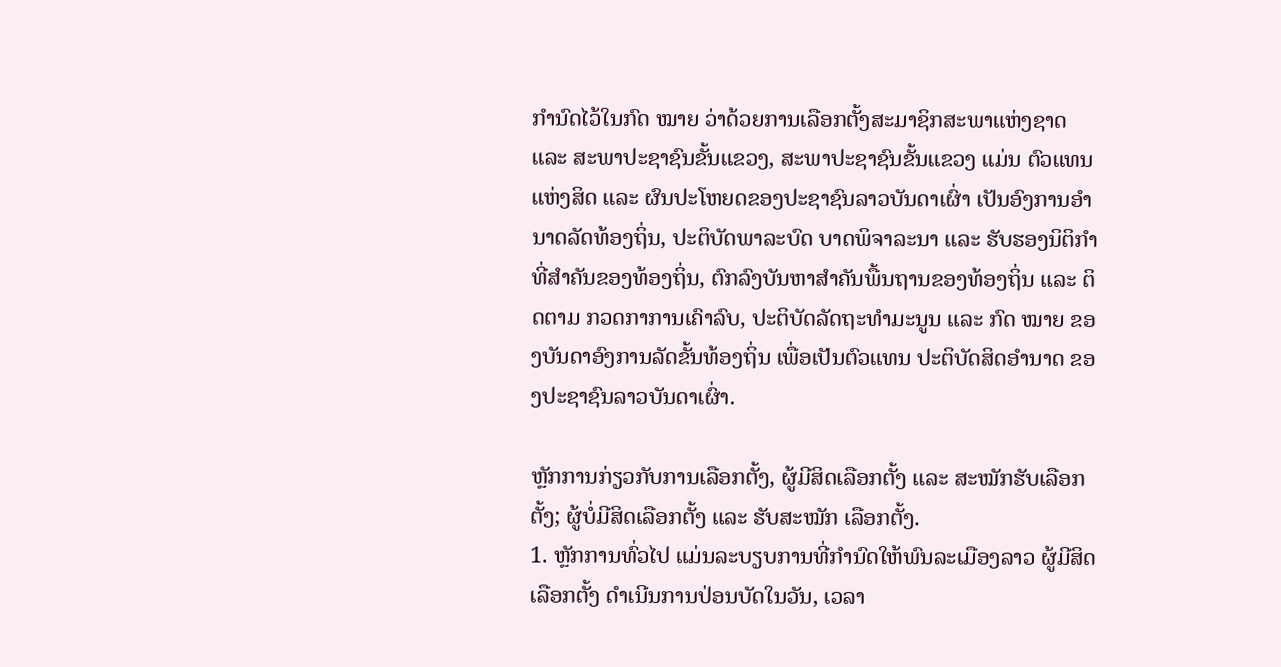ກຳນົດໄວ້ໃນກົດ ໝາຍ ວ່າດ້ວຍການເລືອກຕັ້ງສະມາຊິກສະພາແຫ່ງຊາດ ແລະ ສະພາປະຊາຊົນຂັ້ນແຂວງ, ສະພາປະຊາຊົນຂັ້ນແຂວງ ແມ່ນ ຕົວແທນແຫ່ງສິດ ແລະ ຜົນປະໂຫຍດຂອງປະຊາຊົນລາວບັນດາເຜົ່າ ເປັນອົງການອຳນາດລັດທ້ອງຖິ່ນ, ປະຕິບັດພາລະບົດ ບາດພິຈາລະນາ ແລະ ຮັບຮອງນິຕິກຳທີ່ສຳຄັນຂອງທ້ອງຖິ່ນ, ຕົກລົງບັນຫາສຳຄັນພື້ນຖານຂອງທ້ອງຖິ່ນ ແລະ ຕິດຕາມ ກວດກາການເຄົາລົບ, ປະຕິບັດລັດຖະທຳມະນູນ ແລະ ກົດ ໝາຍ ຂອງບັນດາອົງການລັດຂັ້ນທ້ອງຖິ່ນ ເພື່ອເປັນຕົວແທນ ປະຕິບັດສິດອຳນາດ ຂອງປະຊາຊົນລາວບັນດາເຜົ່າ.

ຫຼັກການກ່ຽວກັບການເລືອກຕັ້ງ, ຜູ້ມີສິດເລືອກຕັ້ງ ແລະ ສະໝັກຮັບເລືອກຕັ້ງ; ຜູ້ບໍ່ມີສິດເລືອກຕັ້ງ ແລະ ຮັບສະໝັກ ເລືອກຕັ້ງ.
1. ຫຼັກການທົ່ວໄປ ແມ່ນລະບຽບການທີ່ກຳນົດໃຫ້ພົນລະເມືອງລາວ ຜູ້ມີສິດເລືອກຕັ້ງ ດຳເນີນການປ່ອນບັດໃນວັນ, ເວລາ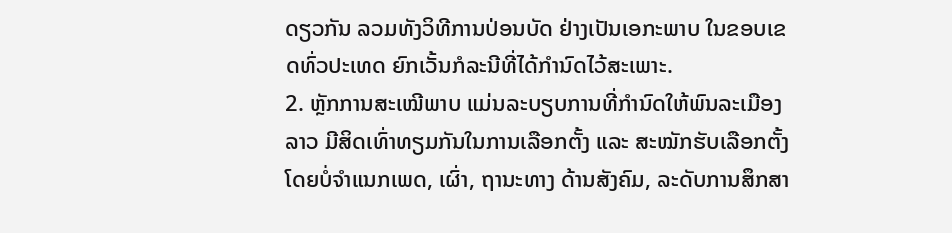ດຽວກັນ ລວມທັງວິທີການປ່ອນບັດ ຢ່າງເປັນເອກະພາບ ໃນຂອບເຂດທົ່ວປະເທດ ຍົກເວັ້ນກໍລະນີທີ່ໄດ້ກຳນົດໄວ້ສະເພາະ.
2. ຫຼັກການສະເໝີພາບ ແມ່ນລະບຽບການທີ່ກຳນົດໃຫ້ພົນລະເມືອງລາວ ມີສິດເທົ່າທຽມກັນໃນການເລືອກຕັ້ງ ແລະ ສະໝັກຮັບເລືອກຕັ້ງ ໂດຍບໍ່ຈຳແນກເພດ, ເຜົ່າ, ຖານະທາງ ດ້ານສັງຄົມ, ລະດັບການສຶກສາ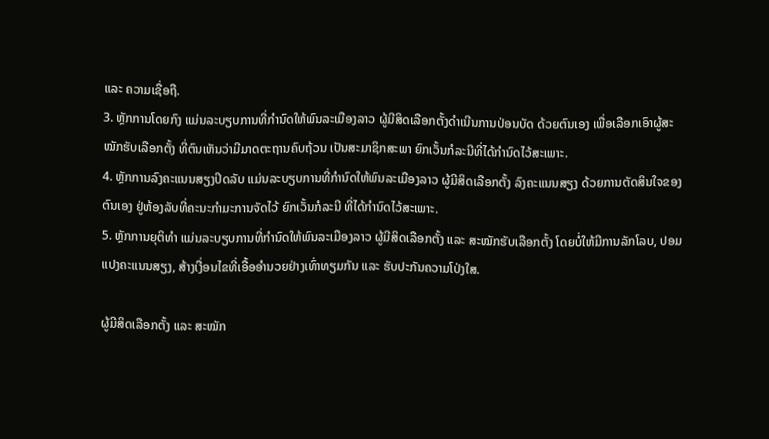ແລະ ຄວາມເຊື່ອຖື.
3. ຫຼັກການໂດຍກົງ ແມ່ນລະບຽບການທີ່ກຳນົດໃຫ້ພົນລະເມືອງລາວ ຜູ້ມີສິດເລືອກຕັ້ງດຳເນີນການປ່ອນບັດ ດ້ວຍຕົນເອງ ເພື່ອເລືອກເອົາຜູ້ສະໝັກຮັບເລືອກຕັ້ງ ທີ່ຕົນເຫັນວ່າມີມາດຕະຖານຄົບຖ້ວນ ເປັນສະມາຊິກສະພາ ຍົກເວັ້ນກໍລະນີທີ່ໄດ້ກຳນົດໄວ້ສະເພາະ.
4. ຫຼັກການລົງຄະແນນສຽງປິດລັບ ແມ່ນລະບຽບການທີ່ກຳນົດໃຫ້ພົນລະເມືອງລາວ ຜູ້ມີສິດເລືອກຕັ້ງ ລົງຄະແນນສຽງ ດ້ວຍການຕັດສິນໃຈຂອງຕົນເອງ ຢູ່ຫ້ອງລັບທີ່ຄະນະກຳມະການຈັດໄວ້ ຍົກເວັ້ນກໍລະນີ ທີ່ໄດ້ກຳນົດໄວ້ສະເພາະ.
5. ຫຼັກການຍຸຕິທຳ ແມ່ນລະບຽບການທີ່ກຳນົດໃຫ້ພົນລະເມືອງລາວ ຜູ້ມີສິດເລືອກຕັ້ງ ແລະ ສະໝັກຮັບເລືອກຕັ້ງ ໂດຍບໍ່ໃຫ້ມີການລັກໂລບ, ປອມແປງຄະແນນສຽງ, ສ້າງເງື່ອນໄຂທີ່ເອື້ອອຳນວຍຢ່າງເທົ່າທຽມກັນ ແລະ ຮັບປະກັນຄວາມໂປ່ງໃສ.

ຜູ້ມີສິດເລືອກຕັ້ງ ແລະ ສະໝັກ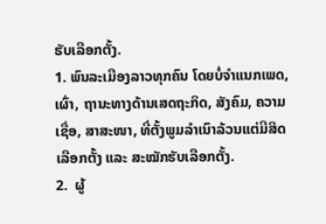ຮັບເລືອກຕັ້ງ.
1. ພົນລະເມືອງລາວທຸກຄົນ ໂດຍບໍ່ຈຳແນກເພດ, ເຜົ່າ, ຖານະທາງດ້ານເສດຖະກິດ, ສັງຄົມ, ຄວາມເຊື່ອ, ສາສະໜາ, ທີ່ຕັ້ງພູມລຳເນົາລ້ວນແຕ່ມີສິດເລືອກຕັ້ງ ແລະ ສະໝັກຮັບເລືອກຕັ້ງ.
2.  ຜູ້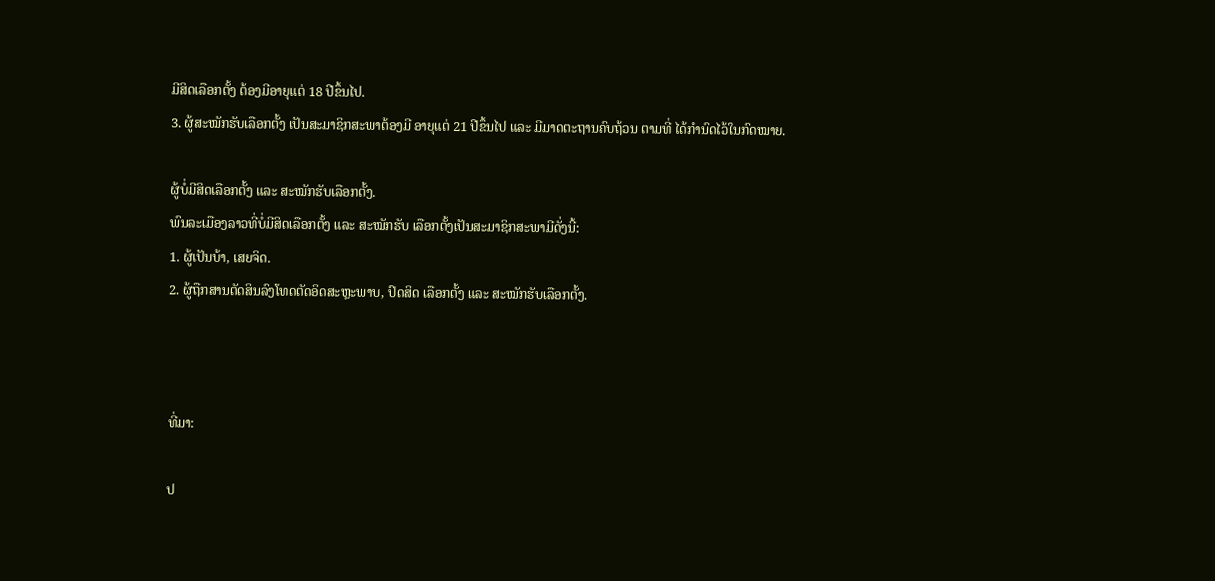ມີສິດເລືອກຕັ້ງ ຕ້ອງມີອາຍຸແຕ່ 18 ປີຂຶ້ນໄປ.
3. ຜູ້ສະໝັກຮັບເລືອກຕັ້ງ ເປັນສະມາຊິກສະພາຕ້ອງມີ ອາຍຸແຕ່ 21 ປີຂຶ້ນໄປ ແລະ ມີມາດຕະຖານຄົບຖ້ວນ ຕາມທີ່ ໄດ້ກຳນົດໄວ້ໃນກົດໝາຍ.

ຜູ້ບໍ່ມີສິດເລືອກຕັ້ງ ແລະ ສະໝັກຮັບເລືອກຕັ້ງ.
ພົນລະເມືອງລາວທີ່ບໍ່ມີສິດເລືອກຕັ້ງ ແລະ ສະໝັກຮັບ ເລືອກຕັ້ງເປັນສະມາຊິກສະພາມີດັ່ງນີ້:
1. ຜູ້ເປັນບ້າ, ເສຍຈິດ.
2. ຜູ້ຖືກສານຕັດສິນລົງໂທດຕັດອິດສະຫຼະພາບ, ປົດສິດ ເລືອກຕັ້ງ ແລະ ສະໝັກຮັບເລືອກຕັ້ງ.



ທີ່ມາ:

ປ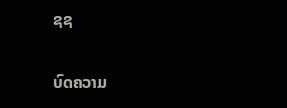ຊຊ

ບົດຄວາມ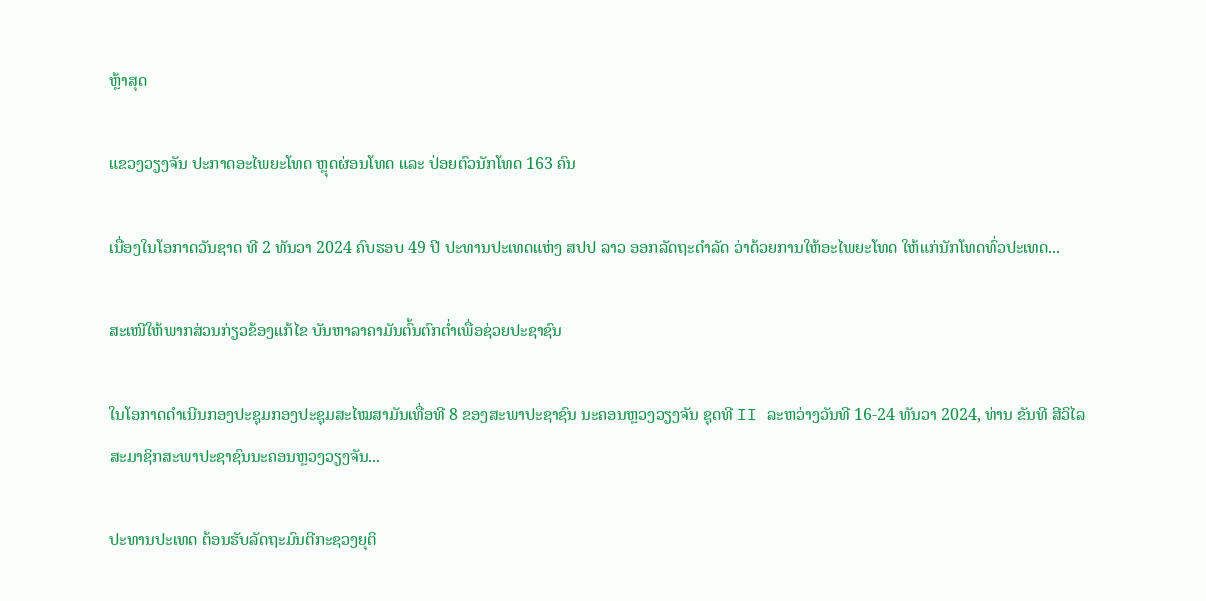ຫຼ້າສຸດ

ແຂວງວຽງຈັນ ປະກາດອະໄພຍະໂທດ ຫຼຸດຜ່ອນໂທດ ແລະ ປ່ອຍຕົວນັກໂທດ 163 ຄົນ

ເນື່ອງໃນໂອກາດວັນຊາດ ທີ 2 ທັນວາ 2024 ຄົບຮອບ 49 ປີ ປະທານປະເທດແຫ່ງ ສປປ ລາວ ອອກລັດຖະດໍາລັດ ວ່າດ້ວຍການໃຫ້ອະໄພຍະໂທດ ໃຫ້ແກ່ນັກໂທດທົ່ວປະເທດ...

ສະເໜີໃຫ້ພາກສ່ວນກ່ຽວຂ້ອງແກ້ໄຂ ບັນຫາລາຄາມັນຕົ້ນຕົກຕໍ່າເພື່ອຊ່ວຍປະຊາຊົນ

ໃນໂອກາດດຳເນີນກອງປະຊຸມກອງປະຊຸມສະໄໝສາມັນເທື່ອທີ 8 ຂອງສະພາປະຊາຊົນ ນະຄອນຫຼວງວຽງຈັນ ຊຸດທີ II ລະຫວ່າງວັນທີ 16-24 ທັນວາ 2024, ທ່ານ ຂັນທີ ສີວິໄລ ສະມາຊິກສະພາປະຊາຊົນນະຄອນຫຼວງວຽງຈັນ...

ປະທານປະເທດ ຕ້ອນຮັບລັດຖະມົນຕີກະຊວງຍຸຕິ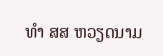ທຳ ສສ ຫວຽດນາມ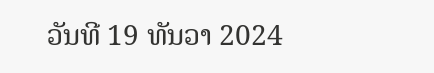ວັນທີ 19 ທັນວາ 2024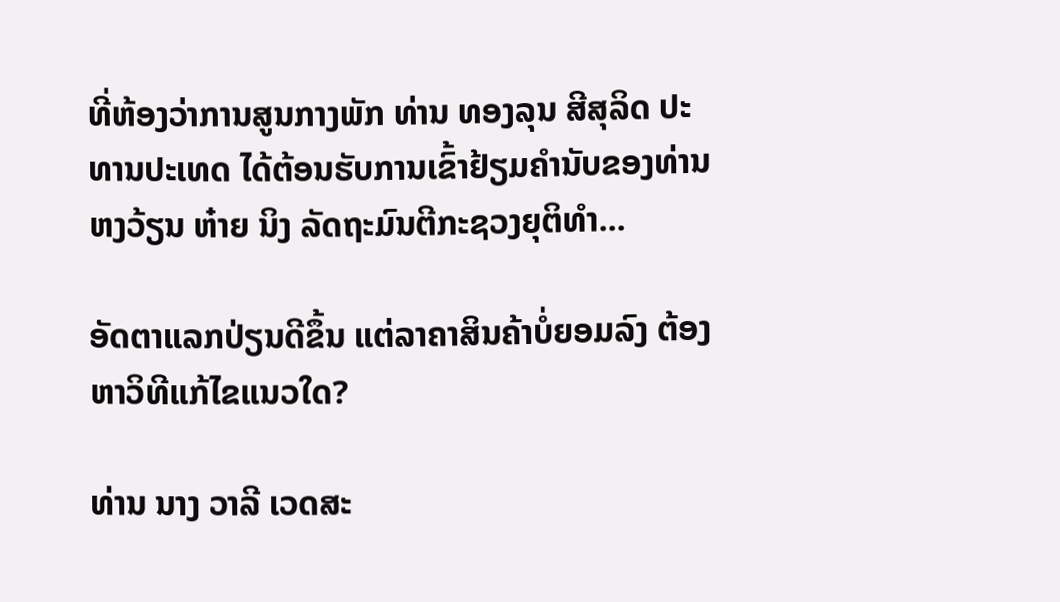ທີ່ຫ້ອງວ່າການສູນກາງພັກ ທ່ານ ທອງລຸນ ສີສຸລິດ ປະທານປະເທດ ໄດ້ຕ້ອນຮັບການເຂົ້າຢ້ຽມຄຳນັບຂອງທ່ານ ຫງວ້ຽນ ຫ໋າຍ ນິງ ລັດຖະມົນຕີກະຊວງຍຸຕິທຳ...

ອັດຕາແລກປ່ຽນດີຂຶ້ນ ແຕ່ລາຄາສິນຄ້າບໍ່ຍອມລົງ ຕ້ອງຫາວິທີແກ້ໄຂແນວໃດ?

ທ່ານ ນາງ ວາລີ ເວດສະ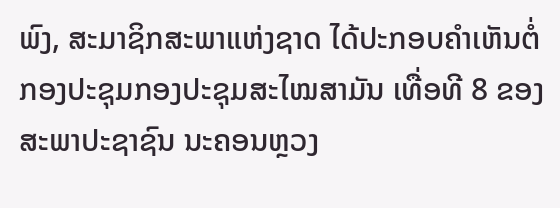ພົງ, ສະມາຊິກສະພາແຫ່ງຊາດ ໄດ້ປະກອບຄໍາເຫັນຕໍ່ກອງປະຊຸມກອງປະຊຸມສະໄໝສາມັນ ເທື່ອທີ 8 ຂອງສະພາປະຊາຊົນ ນະຄອນຫຼວງ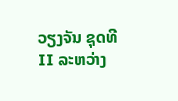ວຽງຈັນ ຊຸດທີ II ລະຫວ່າງ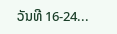ວັນທີ 16-24...